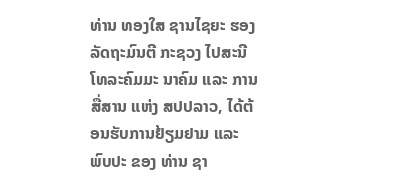ທ່ານ ທອງໃສ ຊານໄຊຍະ ຮອງລັດຖະມົນຕີ ກະຊວງ ໄປສະນີ ໂທລະຄົມມະ ນາຄົມ ແລະ ການສື່ສານ ແຫ່ງ ສປປລາວ, ໄດ້ຕ້ອນຮັບການຢ້ຽມຢາມ ແລະ ພົບປະ ຂອງ ທ່ານ ຊາ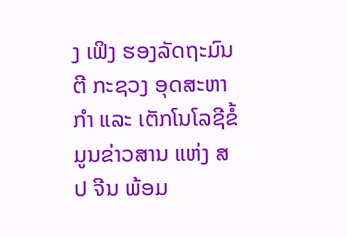ງ ເຟິງ ຮອງລັດຖະມົນຕີ ກະຊວງ ອຸດສະຫາກໍາ ແລະ ເຕັກໂນໂລຊີຂໍ້ມູນຂ່າວສານ ແຫ່ງ ສປ ຈີນ ພ້ອມ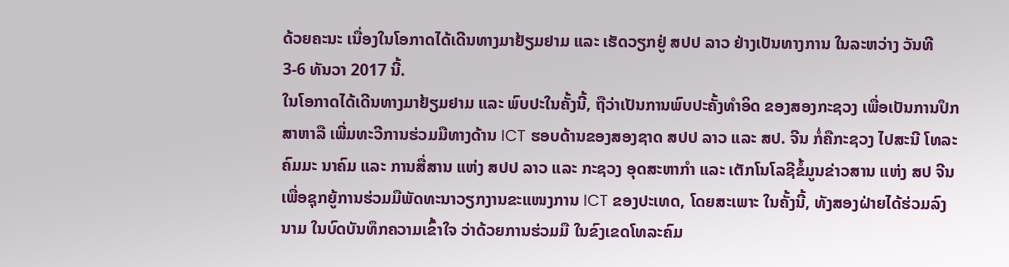ດ້ວຍຄະນະ ເນື່ອງໃນໂອກາດໄດ້ເດີນທາງມາຢ້ຽມຢາມ ແລະ ເຮັດວຽກຢູ່ ສປປ ລາວ ຢ່າງເປັນທາງການ ໃນລະຫວ່າງ ວັນທີ 3-6 ທັນວາ 2017 ນີ້.
ໃນໂອກາດໄດ້ເດີນທາງມາຢ້ຽມຢາມ ແລະ ພົບປະໃນຄັ້ງນີ້, ຖືວ່າເປັນການພົບປະຄັ້ງທໍາອິດ ຂອງສອງກະຊວງ ເພື່ອເປັນການປຶກສາຫາລື ເພີ່ມທະວີການຮ່ວມມືທາງດ້ານ ICT ຮອບດ້ານຂອງສອງຊາດ ສປປ ລາວ ແລະ ສປ. ຈີນ ກໍ່ຄືກະຊວງ ໄປສະນີ ໂທລະຄົມມະ ນາຄົມ ແລະ ການສື່ສານ ແຫ່ງ ສປປ ລາວ ແລະ ກະຊວງ ອຸດສະຫາກໍາ ແລະ ເຕັກໂນໂລຊີຂໍ້ມູນຂ່າວສານ ແຫ່ງ ສປ ຈີນ ເພື່ອຊຸກຍູ້ການຮ່ວມມືພັດທະນາວຽກງານຂະແໜງການ ICT ຂອງປະເທດ, ໂດຍສະເພາະ ໃນຄັ້ງນີ້, ທັງສອງຝ່າຍໄດ້ຮ່ວມລົງນາມ ໃນບົດບັນທຶກຄວາມເຂົ້າໃຈ ວ່າດ້ວຍການຮ່ວມມື ໃນຂົງເຂດໂທລະຄົມ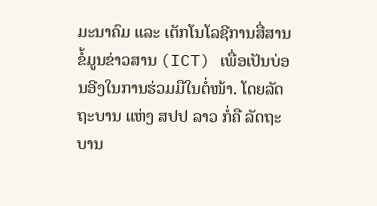ມະນາຄົມ ແລະ ເຕັກໂນໂລຊີການສື່ສານຂໍ້ມູນຂ່າວສານ (ICT) ເພື່ອເປັນບ່ອນອີງໃນການຮ່ວມມືໃນຕໍ່ໜ້າ. ໂດຍລັດຖະບານ ແຫ່ງ ສປປ ລາວ ກໍ່ຄື ລັດຖະບານ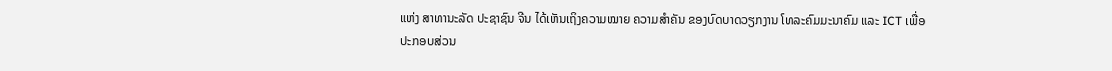ແຫ່ງ ສາທານະລັດ ປະຊາຊົນ ຈີນ ໄດ້ເຫັນເຖິງຄວາມໝາຍ ຄວາມສຳຄັນ ຂອງບົດບາດວຽກງານ ໂທລະຄົມມະນາຄົມ ແລະ ICT ເພື່ອປະກອບສ່ວນ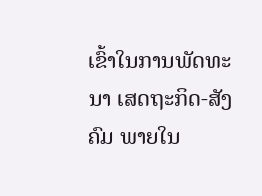ເຂົ້າໃນການພັດທະນາ ເສດຖະກິດ-ສັງຄົມ ພາຍໃນ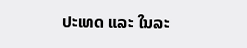ປະເທດ ແລະ ໃນລະ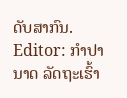ດັບສາກົນ.
Editor: ກຳປານາດ ລັດຖະເຮົ້າ